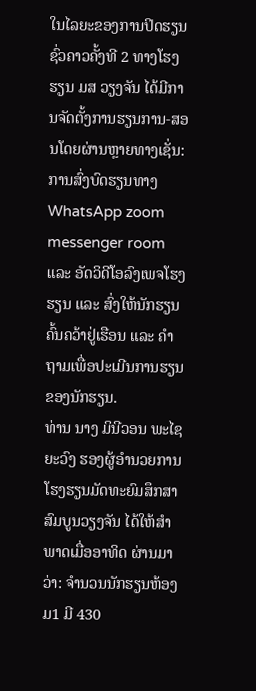ໃນໄລຍະຂອງການປິດຮຽນຊົ່ວຄາວຄັ້ງທີ 2 ທາງໂຮງຮຽນ ມສ ວຽງຈັນ ໄດ້ມີການຈັດຕັ້ງການຮຽນການ-ສອນໂດຍຜ່ານຫຼາຍທາງເຊັ່ນ: ການສົ່ງບົດຮຽນທາງ WhatsApp zoom messenger room ແລະ ອັດວິດີໂອລົງເພຈໂຮງຮຽນ ແລະ ສົ່ງໃຫ້ນັກຮຽນຄົ້ນຄວ້າຢູ່ເຮືອນ ແລະ ຄຳຖາມເພື່ອປະເມີນການຮຽນຂອງນັກຮຽນ.
ທ່ານ ນາງ ມິນີວອນ ພະໄຊຍະວົງ ຮອງຜູ້ອໍານວຍການໂຮງຮຽນມັດທະຍົມສຶກສາສົມບູນວຽງຈັນ ໄດ້ໃຫ້ສຳພາດເມື່ອອາທິດ ຜ່ານມາວ່າ: ຈໍານວນນັກຮຽນຫ້ອງ ມ1 ມີ 430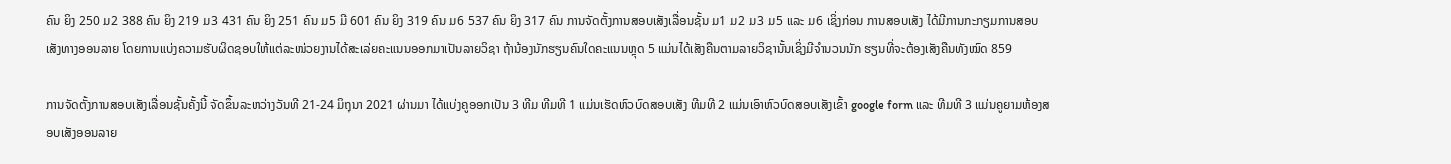ຄົນ ຍິງ 250 ມ2 388 ຄົນ ຍິງ 219 ມ3 431 ຄົນ ຍິງ 251 ຄົນ ມ5 ມີ 601 ຄົນ ຍິງ 319 ຄົນ ມ6 537 ຄົນ ຍິງ 317 ຄົນ ການຈັດຕັ້ງການສອບເສັງເລື່ອນຊັ້ນ ມ1 ມ2 ມ3 ມ5 ແລະ ມ6 ເຊິ່ງກ່ອນ ການສອບເສັງ ໄດ້ມີການກະກຽມການສອບເສັງທາງອອນລາຍ ໂດຍການແບ່ງຄວາມຮັບຜິດຊອບໃຫ້ແຕ່ລະໜ່ວຍງານໄດ້ສະເລ່ຍຄະແນນອອກມາເປັນລາຍວິຊາ ຖ້ານ້ອງນັກຮຽນຄົນໃດຄະແນນຫຼຸດ 5 ແມ່ນໄດ້ເສັງຄືນຕາມລາຍວິຊານັ້ນເຊິ່ງມີຈຳນວນນັກ ຮຽນທີ່ຈະຕ້ອງເສັງຄືນທັງໝົດ 859

ການຈັດຕັ້ງການສອບເສັງເລື່ອນຊັ້ນຄັ້ງນີ້ ຈັດຂຶ້ນລະຫວ່າງວັນທີ 21-24 ມິຖຸນາ 2021 ຜ່ານມາ ໄດ້ແບ່ງຄູອອກເປັນ 3 ທີມ ທີມທີ 1 ແມ່ນເຮັດຫົວບົດສອບເສັງ ທີມທີ 2 ແມ່ນເອົາຫົວບົດສອບເສັງເຂົ້າ google form ແລະ ທີມທີ 3 ແມ່ນຄູຍາມຫ້ອງສອບເສັງອອນລາຍ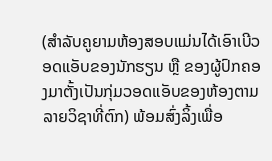(ສໍາລັບຄູຍາມຫ້ອງສອບແມ່ນໄດ້ເອົາເບີວອດແອັບຂອງນັກຮຽນ ຫຼື ຂອງຜູ້ປົກຄອງມາຕັ້ງເປັນກຸ່ມວອດແອັບຂອງຫ້ອງຕາມລາຍວິຊາທີ່ຕົກ) ພ້ອມສົ່ງລິ້ງເພື່ອ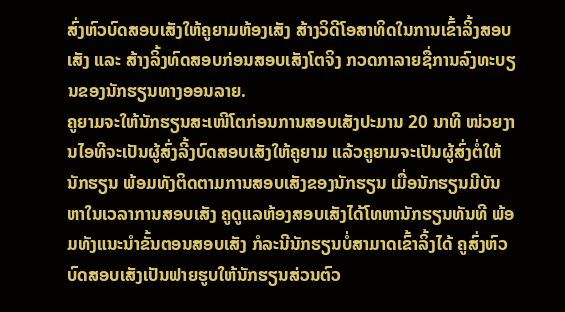ສົ່ງຫົວບົດສອບເສັງໃຫ້ຄູຍາມຫ້ອງເສັງ ສ້າງວິດີໂອສາທິດໃນການເຂົ້າລິ້ງສອບເສັງ ແລະ ສ້າງລິ້ງທົດສອບກ່ອນສອບເສັງໂຕຈິງ ກວດກາລາຍຊື່ການລົງທະບຽນຂອງນັກຮຽນທາງອອນລາຍ.
ຄູຍາມຈະໃຫ້ນັກຮຽນສະເໜີໂຕກ່ອນການສອບເສັງປະມານ 20 ນາທີ ໜ່ວຍງານໄອທີຈະເປັນຜູ້ສົ່ງລີ້ງບົດສອບເສັງໃຫ້ຄູຍາມ ແລ້ວຄູຍາມຈະເປັນຜູ້ສົ່ງຕໍ່ໃຫ້ນັກຮຽນ ພ້ອມທັງຕິດຕາມການສອບເສັງຂອງນັກຮຽນ ເມື່ອນັກຮຽນມີບັນຫາໃນເວລາການສອບເສັງ ຄູດູແລຫ້ອງສອບເສັງໄດ້ໂທຫານັກຮຽນທັນທີ ພ້ອມທັງແນະນໍາຂັ້ນຕອນສອບເສັງ ກໍລະນີນັກຮຽນບໍ່ສາມາດເຂົ້າລິ້ງໄດ້ ຄູສົ່ງຫົວບົດສອບເສັງເປັນຟາຍຮູບໃຫ້ນັກຮຽນສ່ວນຕົວ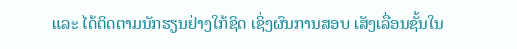ແລະ ໄດ້ຕິດຕາມນັກຮຽນຢ່າງໃກ້ຊິດ ເຊິ່ງຜົນການສອບ ເສັງເລື່ອນຊັ້ນໃນ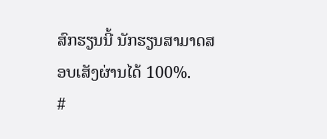ສົກຮຽນນີ້ ນັກຮຽນສາມາດສອບເສັງຜ່ານໄດ້ 100%.
#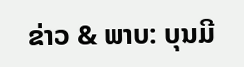ຂ່າວ & ພາບ: ບຸນມີ